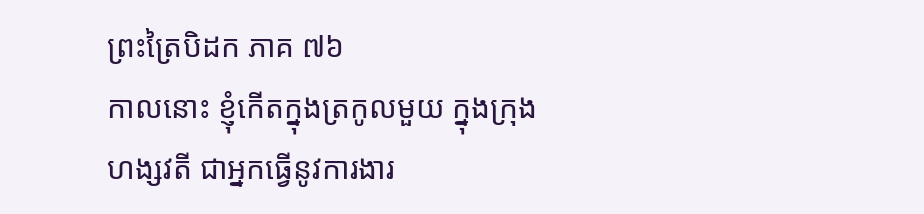ព្រះត្រៃបិដក ភាគ ៧៦
កាលនោះ ខ្ញុំកើតក្នុងត្រកូលមួយ ក្នុងក្រុងហង្សវតី ជាអ្នកធ្វើនូវការងារ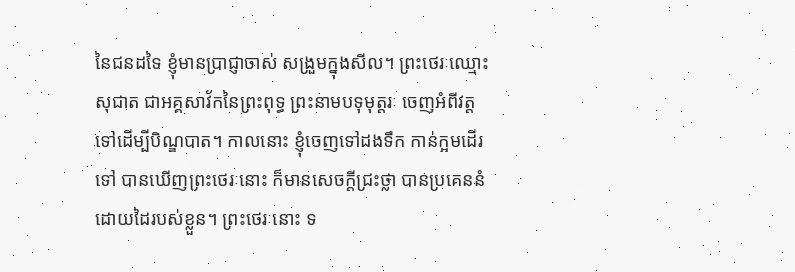នៃជនដទៃ ខ្ញុំមានប្រាជ្ញាចាស់ សង្រួមក្នុងសីល។ ព្រះថេរៈឈ្មោះសុជាត ជាអគ្គសាវ័កនៃព្រះពុទ្ធ ព្រះនាមបទុមុត្តរៈ ចេញអំពីវត្តទៅដើម្បីបិណ្ឌបាត។ កាលនោះ ខ្ញុំចេញទៅដងទឹក កាន់ក្អមដើរទៅ បានឃើញព្រះថេរៈនោះ ក៏មានសេចក្ដីជ្រះថ្លា បានប្រគេននំដោយដៃរបស់ខ្លួន។ ព្រះថេរៈនោះ ទ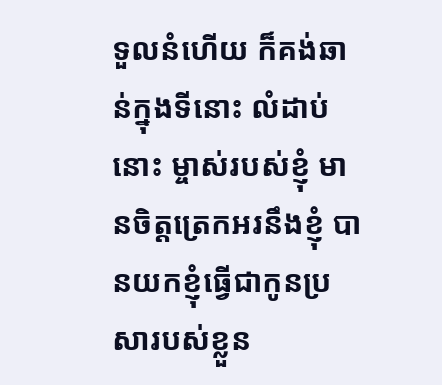ទួលនំហើយ ក៏គង់ឆាន់ក្នុងទីនោះ លំដាប់នោះ ម្ចាស់របស់ខ្ញុំ មានចិត្តត្រេកអរនឹងខ្ញុំ បានយកខ្ញុំធ្វើជាកូនប្រសារបស់ខ្លួន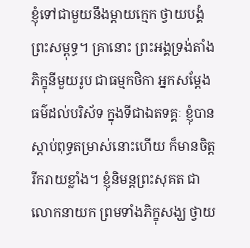ខ្ញុំទៅជាមួយនឹងម្ដាយក្មេក ថ្វាយបង្គំព្រះសម្ពុទ្ធ។ គ្រានោះ ព្រះអង្គទ្រង់តាំងភិក្ខុនីមួយរូប ជាធម្មកថិកា អ្នកសម្ដែងធម៌ដល់បរិស័ទ ក្នុងទីជាឯតទគ្គៈ ខ្ញុំបានស្ដាប់ពុទ្ធតម្រាស់នោះហើយ ក៏មានចិត្តរីករាយខ្លាំង។ ខ្ញុំនិមន្តព្រះសុគត ជាលោកនាយក ព្រមទាំងភិក្ខុសង្ឃ ថ្វាយ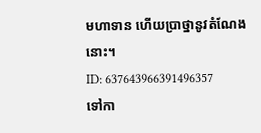មហាទាន ហើយប្រាថ្នានូវតំណែងនោះ។
ID: 637643966391496357
ទៅកា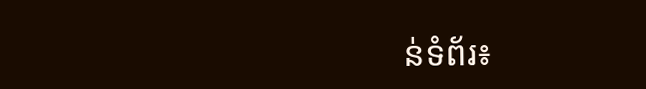ន់ទំព័រ៖